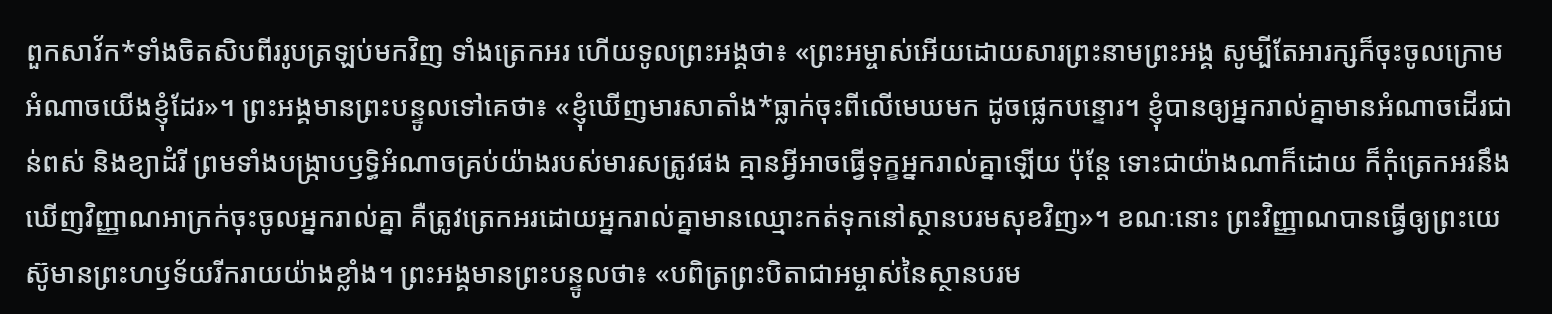ពួកសាវ័ក*ទាំងចិតសិបពីររូបត្រឡប់មកវិញ ទាំងត្រេកអរ ហើយទូលព្រះអង្គថា៖ «ព្រះអម្ចាស់អើយដោយសារព្រះនាមព្រះអង្គ សូម្បីតែអារក្សក៏ចុះចូលក្រោមអំណាចយើងខ្ញុំដែរ»។ ព្រះអង្គមានព្រះបន្ទូលទៅគេថា៖ «ខ្ញុំឃើញមារសាតាំង*ធ្លាក់ចុះពីលើមេឃមក ដូចផ្លេកបន្ទោរ។ ខ្ញុំបានឲ្យអ្នករាល់គ្នាមានអំណាចដើរជាន់ពស់ និងខ្យាដំរី ព្រមទាំងបង្ក្រាបឫទ្ធិអំណាចគ្រប់យ៉ាងរបស់មារសត្រូវផង គ្មានអ្វីអាចធ្វើទុក្ខអ្នករាល់គ្នាឡើយ ប៉ុន្តែ ទោះជាយ៉ាងណាក៏ដោយ ក៏កុំត្រេកអរនឹងឃើញវិញ្ញាណអាក្រក់ចុះចូលអ្នករាល់គ្នា គឺត្រូវត្រេកអរដោយអ្នករាល់គ្នាមានឈ្មោះកត់ទុកនៅស្ថានបរមសុខវិញ»។ ខណៈនោះ ព្រះវិញ្ញាណបានធ្វើឲ្យព្រះយេស៊ូមានព្រះហឫទ័យរីករាយយ៉ាងខ្លាំង។ ព្រះអង្គមានព្រះបន្ទូលថា៖ «បពិត្រព្រះបិតាជាអម្ចាស់នៃស្ថានបរម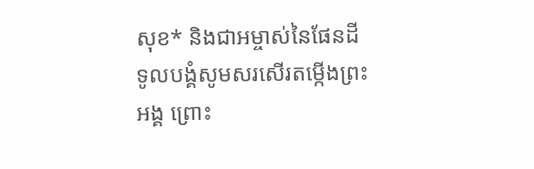សុខ* និងជាអម្ចាស់នៃផែនដី ទូលបង្គំសូមសរសើរតម្កើងព្រះអង្គ ព្រោះ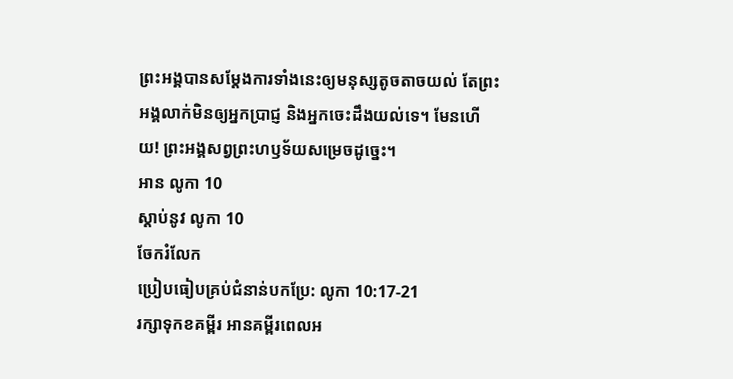ព្រះអង្គបានសម្តែងការទាំងនេះឲ្យមនុស្សតូចតាចយល់ តែព្រះអង្គលាក់មិនឲ្យអ្នកប្រាជ្ញ និងអ្នកចេះដឹងយល់ទេ។ មែនហើយ! ព្រះអង្គសព្វព្រះហឫទ័យសម្រេចដូច្នេះ។
អាន លូកា 10
ស្ដាប់នូវ លូកា 10
ចែករំលែក
ប្រៀបធៀបគ្រប់ជំនាន់បកប្រែ: លូកា 10:17-21
រក្សាទុកខគម្ពីរ អានគម្ពីរពេលអ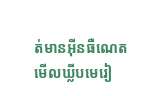ត់មានអ៊ីនធឺណេត មើលឃ្លីបមេរៀ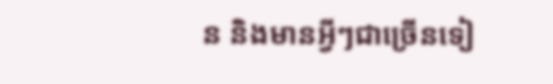ន និងមានអ្វីៗជាច្រើនទៀ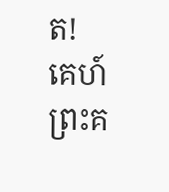ត!
គេហ៍
ព្រះគ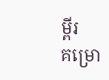ម្ពីរ
គម្រោ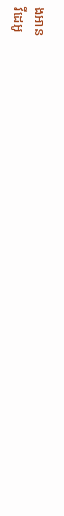ងអាន
វីដេអូ